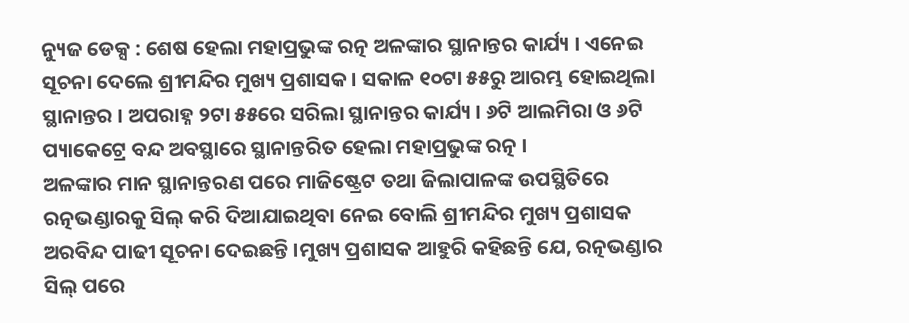ନ୍ୟୁଜ ଡେକ୍ସ : ଶେଷ ହେଲା ମହାପ୍ରଭୁଙ୍କ ରତ୍ନ ଅଳଙ୍କାର ସ୍ଥାନାନ୍ତର କାର୍ଯ୍ୟ । ଏନେଇ ସୂଚନା ଦେଲେ ଶ୍ରୀମନ୍ଦିର ମୁଖ୍ୟ ପ୍ରଶାସକ । ସକାଳ ୧୦ଟା ୫୫ରୁ ଆରମ୍ଭ ହୋଇଥିଲା ସ୍ଥାନାନ୍ତର । ଅପରାହ୍ନ ୨ଟା ୫୫ରେ ସରିଲା ସ୍ଥାନାନ୍ତର କାର୍ଯ୍ୟ । ୬ଟି ଆଲମିରା ଓ ୬ଟି ପ୍ୟାକେଟ୍ରେ ବନ୍ଦ ଅବସ୍ଥାରେ ସ୍ଥାନାନ୍ତରିତ ହେଲା ମହାପ୍ରଭୁଙ୍କ ରତ୍ନ ।
ଅଳଙ୍କାର ମାନ ସ୍ଥାନାନ୍ତରଣ ପରେ ମାଜିଷ୍ଟ୍ରେଟ ତଥା ଜିଲାପାଳଙ୍କ ଉପସ୍ଥିତିରେ ରତ୍ନଭଣ୍ଡାରକୁ ସିଲ୍ କରି ଦିଆଯାଇଥିବା ନେଇ ବୋଲି ଶ୍ରୀମନ୍ଦିର ମୁଖ୍ୟ ପ୍ରଶାସକ ଅରବିନ୍ଦ ପାଢୀ ସୂଚନା ଦେଇଛନ୍ତି ।ମୁଖ୍ୟ ପ୍ରଶାସକ ଆହୁରି କହିଛନ୍ତି ଯେ, ରତ୍ନଭଣ୍ଡାର ସିଲ୍ ପରେ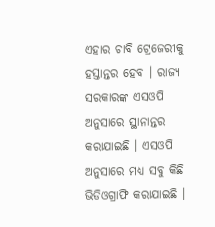ଏହାର ଚାବି ଟ୍ରେଜେରୀକୁ ହସ୍ତାନ୍ତର ହେବ । ରାଜ୍ୟ ସରକାରଙ୍କ ଏସଓପି ଅନୁସାରେ ସ୍ଥାନାନ୍ତର କରାଯାଇଛି । ଏସଓପି ଅନୁସାରେ ମଧ୍ୟ ସବୁ କିଛି ଭିଡିଓଗ୍ରାଫି କରାଯାଇଛି ।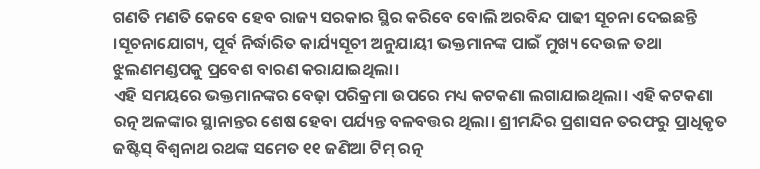ଗଣତି ମଣତି କେବେ ହେବ ରାଜ୍ୟ ସରକାର ସ୍ଥିର କରିବେ ବୋଲି ଅରବିନ୍ଦ ପାଢୀ ସୂଚନା ଦେଇଛନ୍ତି ।ସୂଚନାଯୋଗ୍ୟ, ପୂର୍ବ ନିର୍ଦ୍ଧାରିତ କାର୍ଯ୍ୟସୂଚୀ ଅନୁଯାୟୀ ଭକ୍ତମାନଙ୍କ ପାଇଁ ମୁଖ୍ୟ ଦେଉଳ ତଥା ଝୁଲଣମଣ୍ଡପକୁ ପ୍ରବେଶ ବାରଣ କରାଯାଇଥିଲା।
ଏହି ସମୟରେ ଭକ୍ତମାନଙ୍କର ବେଢ଼ା ପରିକ୍ରମା ଉପରେ ମଧ୍ୟ କଟକଣା ଲଗାଯାଇଥିଲା। ଏହି କଟକଣା ରତ୍ନ ଅଳଙ୍କାର ସ୍ଥାନାନ୍ତର ଶେଷ ହେବା ପର୍ଯ୍ୟନ୍ତ ବଳବତ୍ତର ଥିଲା। ଶ୍ରୀମନ୍ଦିର ପ୍ରଶାସନ ତରଫରୁ ପ୍ରାଧିକୃତ ଜଷ୍ଟିସ୍ ବିଶ୍ବନାଥ ରଥଙ୍କ ସମେତ ୧୧ ଜଣିଆ ଟିମ୍ ରତ୍ନ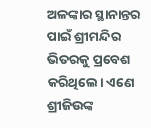ଅଳଙ୍କାର ସ୍ଥାନାନ୍ତର ପାଇଁ ଶ୍ରୀମନ୍ଦିର ଭିତରକୁ ପ୍ରବେଶ କରିଥିଲେ। ଏଣେ ଶ୍ରୀଜିଉଙ୍କ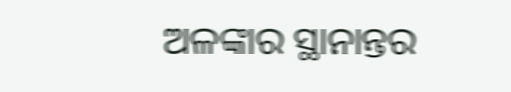ଅଳଙ୍କାର ସ୍ଥାନାନ୍ତର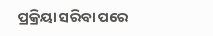ପ୍ରକ୍ରିୟା ସରିବା ପରେ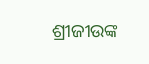ଶ୍ରୀଜୀଉଙ୍କ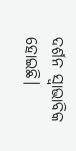ଦର୍ଶନ ସ୍ବାଭାବିକ ହୋଇଛି।